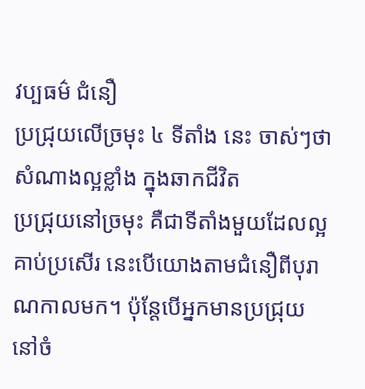វប្បធម៌ ជំនឿ
ប្រជ្រុយលើច្រមុះ ៤ ទីតាំង នេះ ចាស់ៗថា សំណាងល្អខ្លាំង ក្នុងឆាកជីវិត
ប្រជ្រុយនៅច្រមុះ គឺជាទីតាំងមួយដែលល្អគាប់ប្រសើរ នេះបើយោងតាមជំនឿពីបុរាណកាលមក។ ប៉ុន្តែបើអ្នកមានប្រជ្រុយនៅចំ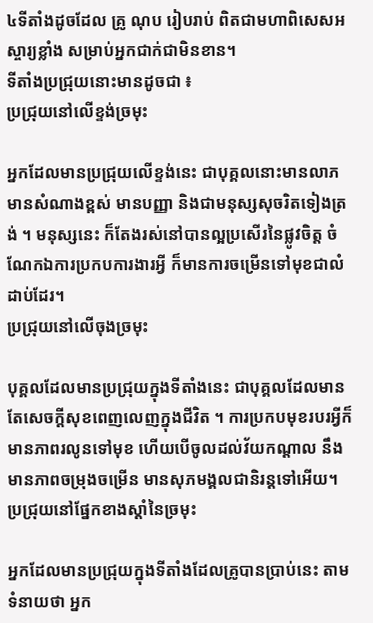៤ទីតាំងដូចដែល គ្រូ ណុប រៀបរាប់ ពិតជាមហាពិសេសអស្ចារ្យខ្លាំង សម្រាប់អ្នកជាក់ជាមិនខាន។
ទីតាំងប្រជ្រុយនោះមានដូចជា ៖
ប្រជ្រុយនៅលើខ្ទង់ច្រមុះ

អ្នកដែលមានប្រជ្រុយលើខ្ទង់នេះ ជាបុគ្គលនោះមានលាភ មានសំណាងខ្ពស់ មានបញ្ញា និងជាមនុស្សសុចរិតទៀងត្រង់ ។ មនុស្សនេះ ក៏តែងរស់នៅបានល្អប្រសើរនៃផ្លូវចិត្ត ចំណែកឯការប្រកបការងារអ្វី ក៏មានការចម្រើនទៅមុខជាលំដាប់ដែរ។
ប្រជ្រុយនៅលើចុងច្រមុះ

បុគ្គលដែលមានប្រជ្រុយក្នុងទីតាំងនេះ ជាបុគ្គលដែលមានតែសេចក្ដីសុខពេញលេញក្នុងជីវិត ។ ការប្រកបមុខរបរអ្វីក៏មានភាពរលូនទៅមុខ ហើយបើចូលដល់វ័យកណ្ដាល នឹងមានភាពចម្រុងចម្រើន មានសុភមង្គលជានិរន្តទៅអើយ។
ប្រជ្រុយនៅផ្នែកខាងស្ដាំនៃច្រមុះ

អ្នកដែលមានប្រជ្រុយក្នុងទីតាំងដែលគ្រូបានប្រាប់នេះ តាមទំនាយថា អ្នក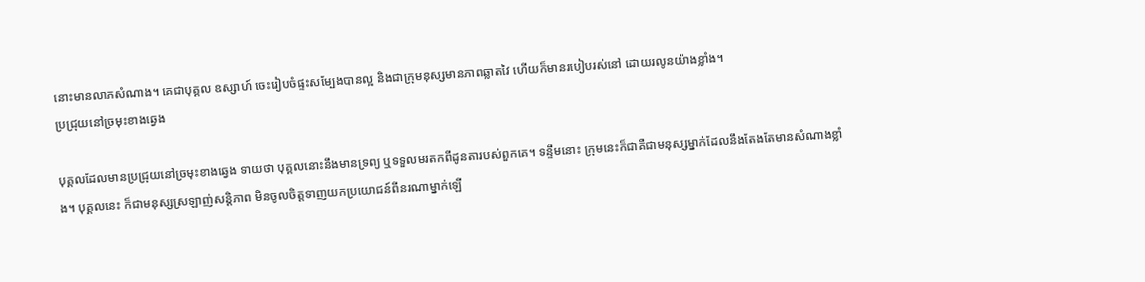នោះមានលាភសំណាង។ គេជាបុគ្គល ឧស្សាហ៍ ចេះរៀបចំផ្ទះសម្បែងបានល្អ និងជាក្រុមនុស្សមានភាពឆ្លាតវៃ ហើយក៏មានរបៀបរស់នៅ ដោយរលូនយ៉ាងខ្លាំង។
ប្រជ្រុយនៅច្រមុះខាងឆ្វេង

បុគ្គលដែលមានប្រជ្រុយនៅច្រមុះខាងឆ្វេង ទាយថា បុគ្គលនោះនឹងមានទ្រព្យ ឬទទួលមរតកពីដូនតារបស់ពួកគេ។ ទន្ទឹមនោះ ក្រុមនេះក៏ជាគឺជាមនុស្សម្នាក់ដែលនឹងតែងតែមានសំណាងខ្លាំង។ បុគ្គលនេះ ក៏ជាមនុស្សស្រឡាញ់សន្តិភាព មិនចូលចិត្តទាញយកប្រយោជន៍ពីនរណាម្នាក់ឡើ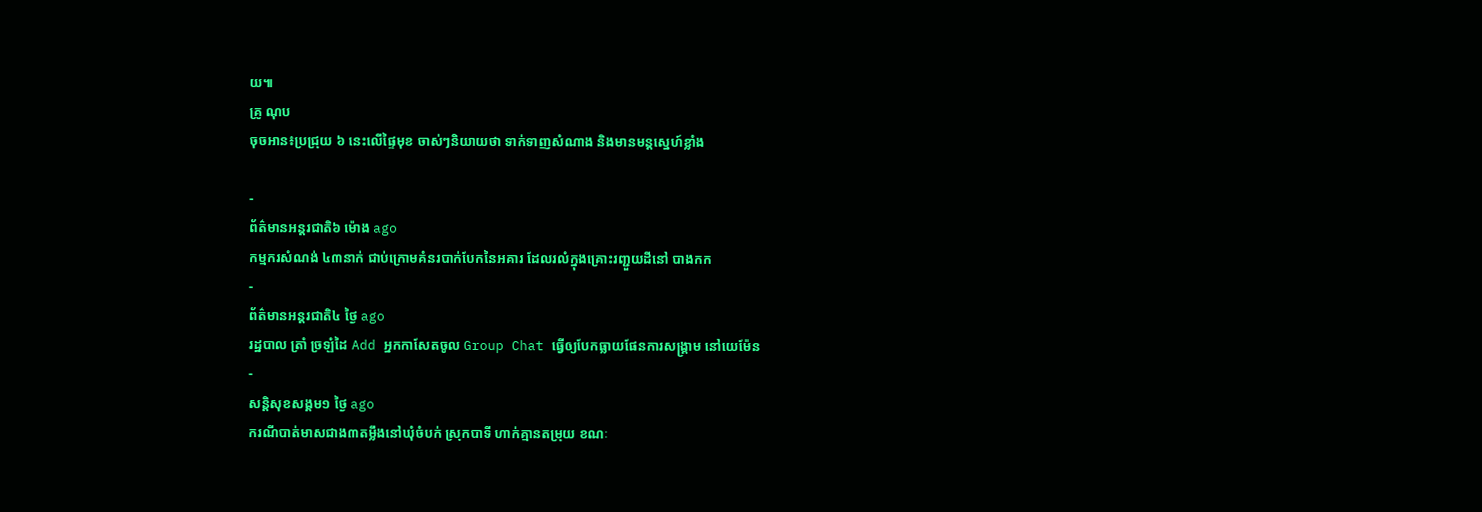យ៕
គ្រូ ណុប
ចុចអាន៖ប្រជ្រុយ ៦ នេះលើផ្ទៃមុខ ចាស់ៗនិយាយថា ទាក់ទាញសំណាង និងមានមន្តស្នេហ៍ខ្លាំង

-
ព័ត៌មានអន្ដរជាតិ៦ ម៉ោង ago
កម្មករសំណង់ ៤៣នាក់ ជាប់ក្រោមគំនរបាក់បែកនៃអគារ ដែលរលំក្នុងគ្រោះរញ្ជួយដីនៅ បាងកក
-
ព័ត៌មានអន្ដរជាតិ៤ ថ្ងៃ ago
រដ្ឋបាល ត្រាំ ច្រឡំដៃ Add អ្នកកាសែតចូល Group Chat ធ្វើឲ្យបែកធ្លាយផែនការសង្គ្រាម នៅយេម៉ែន
-
សន្តិសុខសង្គម១ ថ្ងៃ ago
ករណីបាត់មាសជាង៣តម្លឹងនៅឃុំចំបក់ ស្រុកបាទី ហាក់គ្មានតម្រុយ ខណៈ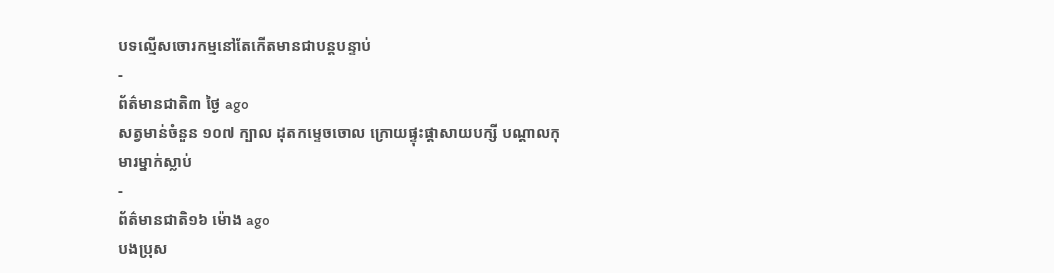បទល្មើសចោរកម្មនៅតែកើតមានជាបន្តបន្ទាប់
-
ព័ត៌មានជាតិ៣ ថ្ងៃ ago
សត្វមាន់ចំនួន ១០៧ ក្បាល ដុតកម្ទេចចោល ក្រោយផ្ទុះផ្ដាសាយបក្សី បណ្តាលកុមារម្នាក់ស្លាប់
-
ព័ត៌មានជាតិ១៦ ម៉ោង ago
បងប្រុស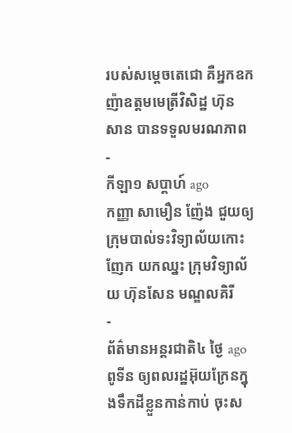របស់សម្ដេចតេជោ គឺអ្នកឧកញ៉ាឧត្តមមេត្រីវិសិដ្ឋ ហ៊ុន សាន បានទទួលមរណភាព
-
កីឡា១ សប្តាហ៍ ago
កញ្ញា សាមឿន ញ៉ែង ជួយឲ្យក្រុមបាល់ទះវិទ្យាល័យកោះញែក យកឈ្នះ ក្រុមវិទ្យាល័យ ហ៊ុនសែន មណ្ឌលគិរី
-
ព័ត៌មានអន្ដរជាតិ៤ ថ្ងៃ ago
ពូទីន ឲ្យពលរដ្ឋអ៊ុយក្រែនក្នុងទឹកដីខ្លួនកាន់កាប់ ចុះស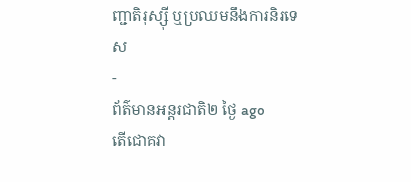ញ្ជាតិរុស្ស៊ី ឬប្រឈមនឹងការនិរទេស
-
ព័ត៌មានអន្ដរជាតិ២ ថ្ងៃ ago
តើជោគវា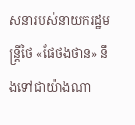សនារបស់នាយករដ្ឋមន្ត្រីថៃ «ផែថងថាន» នឹងទៅជាយ៉ាងណា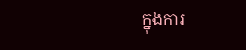ក្នុងការ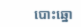បោះឆ្នោ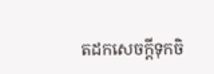តដកសេចក្តីទុកចិ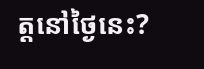ត្តនៅថ្ងៃនេះ?